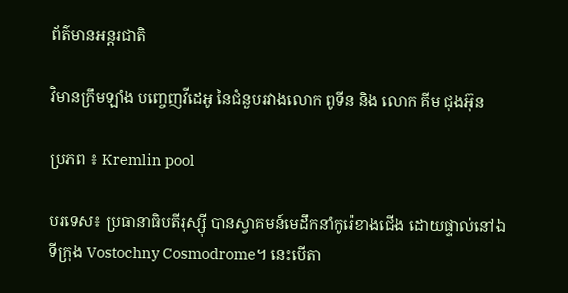ព័ត៌មានអន្តរជាតិ

វិមានក្រឹមឡាំង បញ្ចេញវីដេអូ នៃជំនួបរវាងលោក ពូទីន និង លោក គីម ជុងអ៊ុន

ប្រភព ៖ Kremlin pool

បរទេស៖ ប្រធានាធិបតីរុស្ស៊ី បានស្វាគមន៍មេដឹកនាំកូរ៉េខាងជើង ដោយផ្ទាល់នៅឯទីក្រុង Vostochny Cosmodrome។ នេះបើតា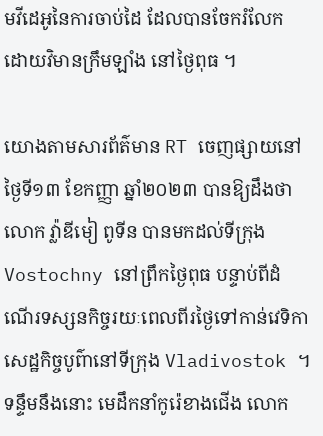មវីដេអូនៃការចាប់ដៃ ដែលបានចែករំលែក ដោយវិមានក្រឹមឡាំង នៅថ្ងៃពុធ ។

យោងតាមសារព័ត៌មាន RT ចេញផ្សាយនៅថ្ងៃទី១៣ ខែកញ្ញា ឆ្នាំ២០២៣ បានឱ្យដឹងថា លោក វ្ល៉ាឌីមៀ ពូទីន បានមកដល់ទីក្រុង Vostochny នៅព្រឹកថ្ងៃពុធ បន្ទាប់ពីដំណើរទស្សនកិច្ចរយៈពេលពីរថ្ងៃទៅកាន់វេទិកាសេដ្ឋកិច្ចបូព៌ានៅទីក្រុង Vladivostok ។ ទន្ទឹមនឹងនោះ មេដឹកនាំកូរ៉េខាងជើង លោក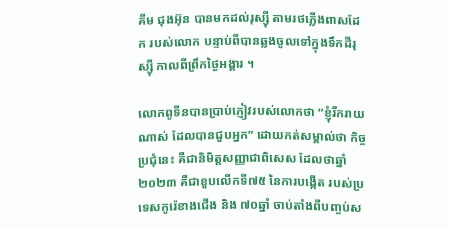គីម ជុងអ៊ុន បានមកដល់រុស្ស៊ី តាមរថភ្លើងពាសដែក របស់លោក បន្ទាប់ពីបានឆ្លងចូលទៅក្នុងទឹកដីរុស្ស៊ី កាលពីព្រឹកថ្ងៃអង្គារ ។

លោកពូទីនបានប្រាប់ភ្ញៀវរបស់លោកថា “ខ្ញុំរីករាយណាស់ ដែលបានជួបអ្នក” ដោយកត់សម្គាល់ថា កិច្ចប្រជុំនេះ គឺជានិមិត្តសញ្ញាជាពិសេស ដែលថាឆ្នាំ២០២៣ គឺជាខួបលើកទី៧៥ នៃការបង្កើត របស់ប្រទេសកូរ៉េខាងជើង និង ៧០ឆ្នាំ ចាប់តាំងពីបញ្ចប់ស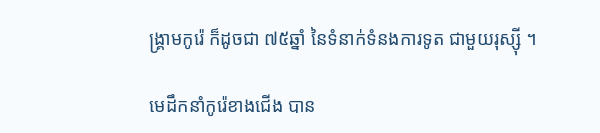ង្គ្រាមកូរ៉េ ក៏ដូចជា ៧៥ឆ្នាំ នៃទំនាក់ទំនងការទូត ជាមួយរុស្ស៊ី ។

មេដឹកនាំកូរ៉េខាងជើង បាន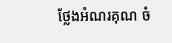ថ្លែងអំណរគុណ ចំ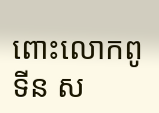ពោះលោកពូទីន ស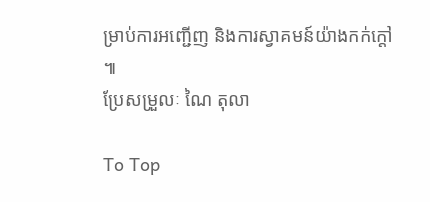ម្រាប់ការអញ្ជើញ និងការស្វាគមន៍យ៉ាងកក់ក្តៅ ៕
ប្រែសម្រួលៈ ណៃ តុលា

To Top